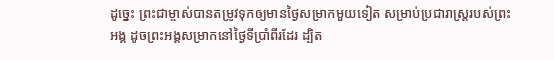ដូច្នេះ ព្រះជាម្ចាស់បានតម្រូវទុកឲ្យមានថ្ងៃសម្រាកមួយទៀត សម្រាប់ប្រជារាស្ដ្ររបស់ព្រះអង្គ ដូចព្រះអង្គសម្រាកនៅថ្ងៃទីប្រាំពីរដែរ ដ្បិត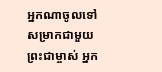អ្នកណាចូលទៅសម្រាកជាមួយព្រះជាម្ចាស់ អ្នក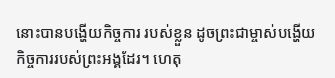នោះបានបង្ហើយកិច្ចការ របស់ខ្លួន ដូចព្រះជាម្ចាស់បង្ហើយកិច្ចការរបស់ព្រះអង្គដែរ។ ហេតុ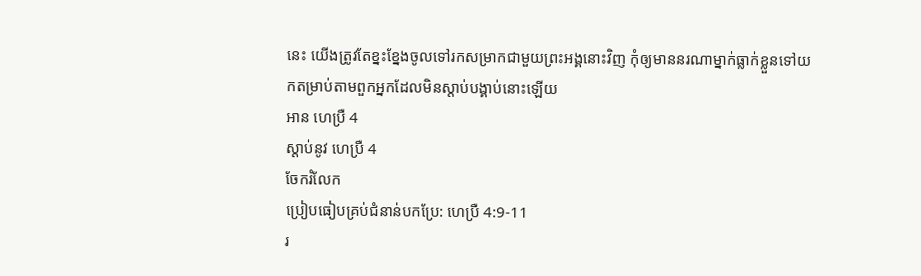នេះ យើងត្រូវតែខ្នះខ្នែងចូលទៅរកសម្រាកជាមួយព្រះអង្គនោះវិញ កុំឲ្យមាននរណាម្នាក់ធ្លាក់ខ្លួនទៅយកតម្រាប់តាមពួកអ្នកដែលមិនស្ដាប់បង្គាប់នោះឡើយ
អាន ហេប្រឺ 4
ស្ដាប់នូវ ហេប្រឺ 4
ចែករំលែក
ប្រៀបធៀបគ្រប់ជំនាន់បកប្រែ: ហេប្រឺ 4:9-11
រ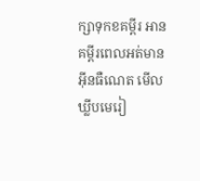ក្សាទុកខគម្ពីរ អានគម្ពីរពេលអត់មានអ៊ីនធឺណេត មើលឃ្លីបមេរៀ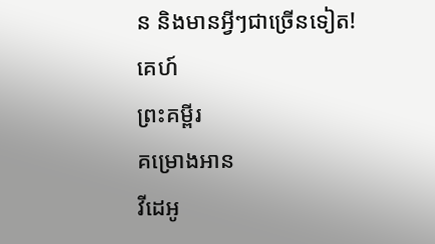ន និងមានអ្វីៗជាច្រើនទៀត!
គេហ៍
ព្រះគម្ពីរ
គម្រោងអាន
វីដេអូ